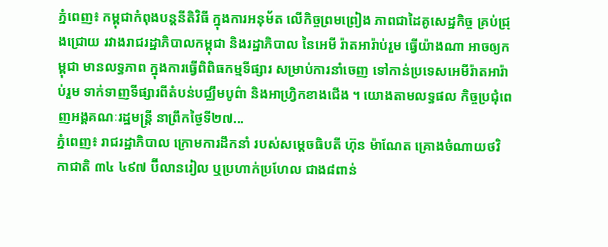ភ្នំពេញ៖ កម្ពុជាកំពុងបន្តនីតិវិធី ក្នុងការអនុម័ត លើកិច្ចព្រមព្រៀង ភាពជាដៃគូសេដ្ឋកិច្ច គ្រប់ជ្រុងជ្រោយ រវាងរាជរដ្ឋាភិបាលកម្ពុជា និងរដ្ឋាភិបាល នៃអេមី រ៉ាតអារ៉ាប់រួម ធ្វើយ៉ាងណា អាចឲ្យកម្ពុជា មានលទ្ធភាព ក្នុងការធ្វើពិពិធកម្មទីផ្សារ សម្រាប់ការនាំចេញ ទៅកាន់ប្រទេសអេមីរ៉ាតអារ៉ាប់រួម ទាក់ទាញទីផ្សារពីតំបន់បជ្ឈឹមបូព៌ា និងអាហ្វ្រិកខាងជើង ។ យោងតាមលទ្ធផល កិច្ចប្រជុំពេញអង្គគណៈរដ្ឋមន្ត្រី នាព្រឹកថ្ងៃទី២៧...
ភ្នំពេញ៖ រាជរដ្ឋាភិបាល ក្រោមការដឹកនាំ របស់សម្តេចធិបតី ហ៊ុន ម៉ាណែត គ្រោងចំណាយថវិកាជាតិ ៣៤ ៤៩៧ ប៊ីលានរៀល ឬប្រហាក់ប្រហែល ជាង៨ពាន់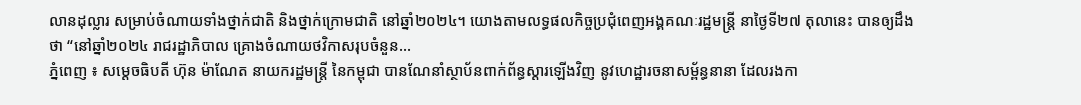លានដុល្លារ សម្រាប់ចំណាយទាំងថ្នាក់ជាតិ និងថ្នាក់ក្រោមជាតិ នៅឆ្នាំ២០២៤។ យោងតាមលទ្ធផលកិច្ចប្រជុំពេញអង្គគណៈរដ្ឋមន្ត្រី នាថ្ងៃទី២៧ តុលានេះ បានឲ្យដឹងថា “នៅឆ្នាំ២០២៤ រាជរដ្ឋាភិបាល គ្រោងចំណាយថវិកាសរុបចំនួន...
ភ្នំពេញ ៖ សម្ដេចធិបតី ហ៊ុន ម៉ាណែត នាយករដ្ឋមន្ដ្រី នៃកម្ពុជា បានណែនាំស្ថាប័នពាក់ព័ន្ធស្ដារឡើងវិញ នូវហេដ្ឋារចនាសម្ព័ន្ធនានា ដែលរងកា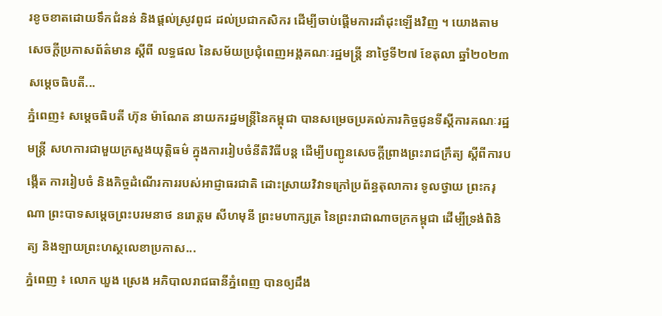រខូចខាតដោយទឹកជំនន់ និងផ្ដល់ស្រូវពូជ ដល់ប្រជាកសិករ ដើម្បីចាប់ផ្ដើមការដាំដុះឡើងវិញ ។ យោងតាមសេចក្ដីប្រកាសព័ត៌មាន ស្ដីពី លទ្ធផល នៃសម័យប្រជុំពេញអង្គគណៈរដ្ឋមន្ដ្រី នាថ្ងៃទី២៧ ខែតុលា ឆ្នាំ២០២៣ សម្ដេចធិបតី...
ភ្នំពេញ៖ សម្ដេចធិបតី ហ៊ុន ម៉ាណែត នាយករដ្ឋមន្ដ្រីនៃកម្ពុជា បានសម្រេចប្រគល់ភារកិច្ចជូនទីស្តីការគណៈរដ្ឋមន្ត្រី សហការជាមួយក្រសួងយុត្តិធម៌ ក្នុងការរៀបចំនីតិវិធីបន្ត ដើម្បីបញ្ជូនសេចក្តីព្រាងព្រះរាជក្រឹត្យ ស្តីពីការបង្កើត ការរៀបចំ និងកិច្ចដំណើរការរបស់អាជ្ញាធរជាតិ ដោះស្រាយវិវាទក្រៅប្រព័ន្ធតុលាការ ទូលថ្វាយ ព្រះករុណា ព្រះបាទសម្ដេចព្រះបរមនាថ នរោត្តម សីហមុនី ព្រះមហាក្សត្រ នៃព្រះរាជាណាចក្រកម្ពុជា ដើម្បីទ្រង់ពិនិត្យ និងឡាយព្រះហស្ថលេខាប្រកាស...
ភ្នំពេញ ៖ លោក ឃួង ស្រេង អភិបាលរាជធានីភ្នំពេញ បានឲ្យដឹង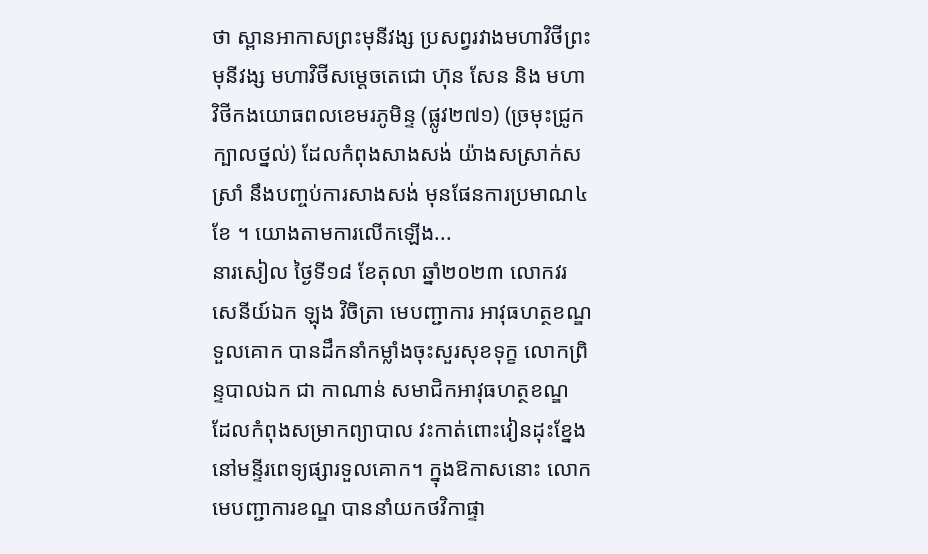ថា ស្ពានអាកាសព្រះមុនីវង្ស ប្រសព្វរវាងមហាវិថីព្រះមុនីវង្ស មហាវិថីសម្តេចតេជោ ហ៊ុន សែន និង មហាវិថីកងយោធពលខេមរភូមិន្ទ (ផ្លូវ២៧១) (ច្រមុះជ្រូកក្បាលថ្នល់) ដែលកំពុងសាងសង់ យ៉ាងសស្រាក់សស្រាំ នឹងបញ្ចប់ការសាងសង់ មុនផែនការប្រមាណ៤ខែ ។ យោងតាមការលើកឡើង...
នារសៀល ថ្ងៃទី១៨ ខែតុលា ឆ្នាំ២០២៣ លោកវរសេនីយ៍ឯក ឡុង វិចិត្រា មេបញ្ជាការ អាវុធហត្ថខណ្ឌទួលគោក បានដឹកនាំកម្លាំងចុះសួរសុខទុក្ខ លោកព្រិន្ទបាលឯក ជា កាណាន់ សមាជិកអាវុធហត្ថខណ្ឌ ដែលកំពុងសម្រាកព្យាបាល វះកាត់ពោះវៀនដុះខ្នែង នៅមន្ទីរពេទ្យផ្សារទួលគោក។ ក្នុងឱកាសនោះ លោកមេបញ្ជាការខណ្ឌ បាននាំយកថវិកាផ្ទា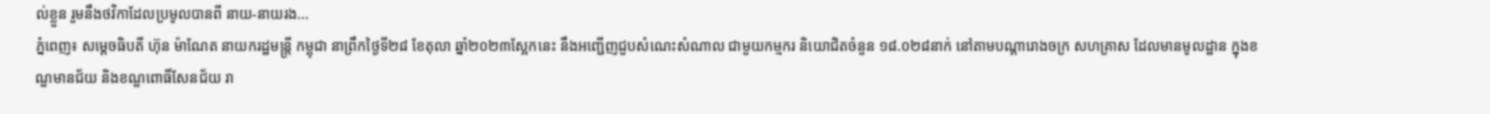ល់ខ្លួន រួមនឹងថវិកាដែលប្រមូលបានពី នាយ-នាយរង...
ភ្នំពេញ៖ សម្តេចធិបតី ហ៊ុន ម៉ាណែត នាយករដ្ឋមន្ត្រី កម្ពុជា នាព្រឹកថ្ងៃទី២៨ ខែតុលា ឆ្នាំ២០២៣ស្អែកនេះ នឹងអញ្ជើញជួបសំណេះសំណាល ជាមួយកម្មករ និយោជិតចំនួន ១៨.០២៨នាក់ នៅតាមបណ្តារោងចក្រ សហគ្រាស ដែលមានមូលដ្ឋាន ក្នុងខណ្ឌមានជ័យ និងខណ្ឌពោធិ៍សែនជ័យ រា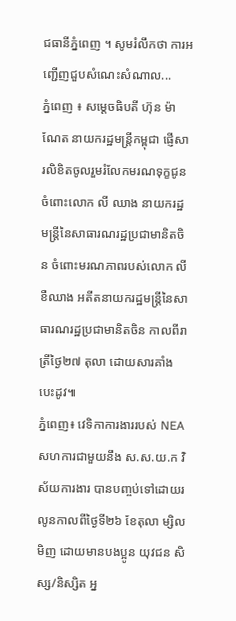ជធានីភ្នំពេញ ។ សូមរំលឹកថា ការអញ្ជើញជួបសំណេះសំណាល...
ភ្នំពេញ ៖ សម្តេចធិបតី ហ៊ុន ម៉ាណែត នាយករដ្ឋមន្ត្រីកម្ពុជា ផ្ញើសារលិខិតចូលរួមរំលែកមរណទុក្ខជូនចំពោះលោក លី ឈាង នាយករដ្ឋមន្ត្រីនៃសាធារណរដ្ឋប្រជាមានិតចិន ចំពោះមរណភាពរបស់លោក លី ខឺឈាង អតីតនាយករដ្ឋមន្ត្រីនៃសាធារណរដ្ឋប្រជាមានិតចិន កាលពីរាត្រីថ្ងៃ២៧ តុលា ដោយសារគាំងបេះដូវ៕
ភ្នំពេញ៖ វេទិកាការងាររបស់ NEA សហការជាមួយនឹង ស.ស.យ.ក វិស័យការងារ បានបញ្ចប់ទៅដោយរលូនកាលពីថ្ងៃទី២៦ ខែតុលា ម្សិលមិញ ដោយមានបងប្អូន យុវជន សិស្ស/និស្សិត អ្ន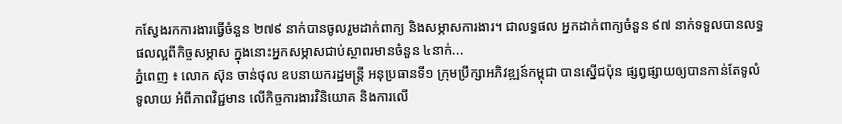កស្វែងរកការងារធ្វើចំនួន ២៧៩ នាក់បានចូលរួមដាក់ពាក្យ និងសម្ភាសការងារ។ ជាលទ្ធផល អ្នកដាក់ពាក្យចំនួន ៩៧ នាក់ទទួលបានលទ្ធផលល្អពីកិច្ចសម្ភាស ក្នុងនោះអ្នកសម្ភាសជាប់ស្ថាពរមានចំនួន ៤នាក់...
ភ្នំពេញ ៖ លោក ស៊ុន ចាន់ថុល ឧបនាយករដ្ឋមន្រ្តី អនុប្រធានទី១ ក្រុមប្រឹក្សាអភិវឌ្ឍន៍កម្ពុជា បានស្នើជប៉ុន ផ្សព្វផ្សាយឲ្យបានកាន់តែទូលំទូលាយ អំពីភាពវិជ្ជមាន លើកិច្ចការងារវិនិយោគ និងការលើ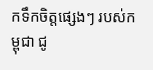កទឹកចិត្តផ្សេងៗ របស់កម្ពុជា ជូ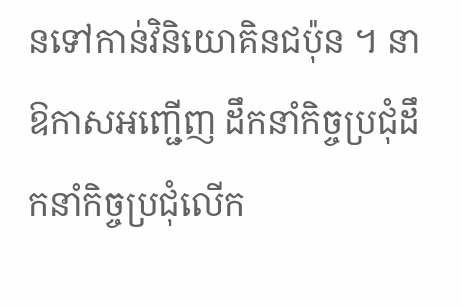នទៅកាន់វិនិយោគិនជប៉ុន ។ នាឱកាសអញ្ជើញ ដឹកនាំកិច្ចប្រជុំដឹកនាំកិច្ចប្រជុំលើក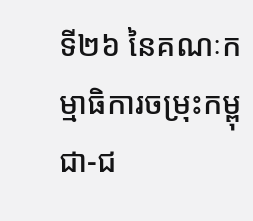ទី២៦ នៃគណៈកម្មាធិការចម្រុះកម្ពុជា-ជ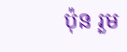ប៉ុន រួម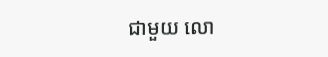ជាមួយ លោ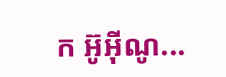ក អ៊ូអ៊ីណូ...